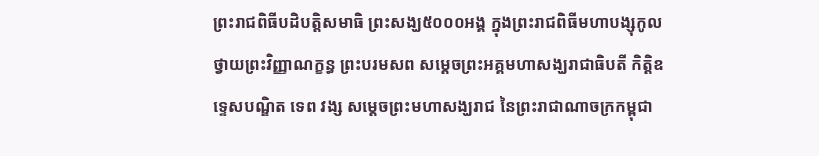ព្រះរាជពិធីបដិបត្តិសមាធិ ព្រះសង្ឃ៥០០០អង្គ ក្នុងព្រះរាជពិធីមហាបង្សុកូលថ្វាយព្រះវិញ្ញាណក្ខន្ធ ព្រះបរមសព សម្តេចព្រះអគ្គមហាសង្ឃរាជាធិបតី កិត្តិឧទ្ទេសបណ្ឌិត ទេព វង្ស សម្តេចព្រះមហាសង្ឃរាជ នៃព្រះរាជាណាចក្រកម្ពុជា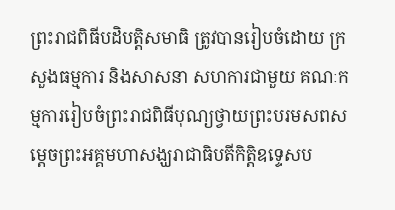ព្រះរាជពិធីបដិបត្តិសមាធិ ត្រូវបានរៀបចំដោយ ក្រសួងធម្មការ និងសាសនា សហការជាមួយ គណៈកម្មការរៀបចំព្រះរាជពិធីបុណ្យថ្វាយព្រះបរមសពសម្តេចព្រះអគ្គមហាសង្ឃរាជាធិបតីកិត្តិឧទ្ទេសប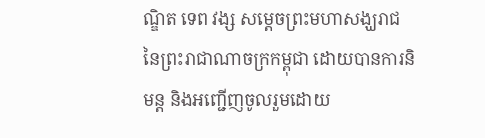ណ្ឌិត ទេព វង្ស សម្តេចព្រះមហាសង្ឃរាជនៃព្រះរាជាណាចក្រកម្ពុជា ដោយបានការនិមន្ត និងអញ្ជើញចូលរួមដោយ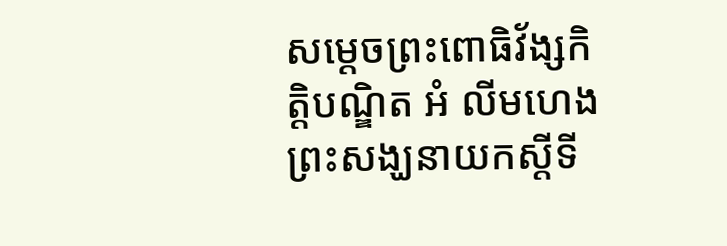សម្ដេចព្រះពោធិវ័ង្សកិត្តិបណ្ឌិត អំ លីមហេង ព្រះសង្ឃនាយកស្តីទី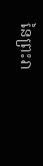នៃព្រះរា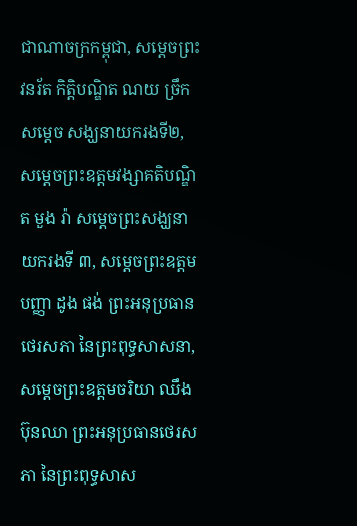ជាណាចក្រកម្ពុជា, សម្តេចព្រះវនរ័ត កិត្តិបណ្ឌិត ណយ ច្រឹក សម្ដេច សង្ឃនាយករងទី២, សម្តេចព្រះឧត្តមវង្សាគតិបណ្ឌិត មួង រ៉ា សម្តេចព្រះសង្ឃនាយករងទី ៣, សម្តេចព្រះឧត្តមបញ្ញា ដូង ផង់ ព្រះអនុប្រធានថេរសភា នៃព្រះពុទ្ធសាសនា, សម្តេចព្រះឧត្តមចរិយា ឈឹង ប៊ុនឈា ព្រះអនុប្រធានថេរសភា នៃព្រះពុទ្ធសាស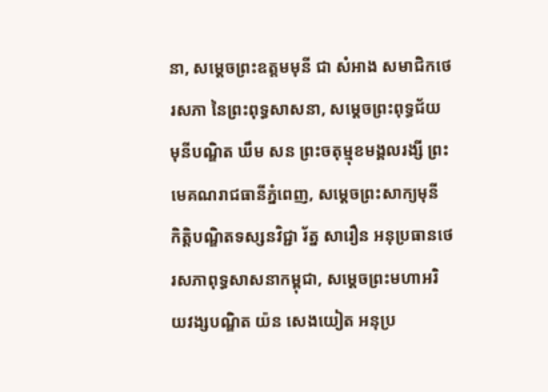នា, សម្តេចព្រះឧត្តមមុនី ជា សំអាង សមាជិកថេរសភា នៃព្រះពុទ្ធសាសនា, សម្តេចព្រះពុទ្ធជ័យមុនីបណ្ឌិត ឃឹម សន ព្រះចតុម្មុខមង្គលរង្សី ព្រះមេគណរាជធានីភ្នំពេញ, សម្ដេចព្រះសាក្យមុនី កិត្តិបណ្ឌិតទស្សនវិជ្ជា រ័ត្ន សារឿន អនុប្រធានថេរសភាពុទ្ធសាសនាកម្ពុជា, សម្តេចព្រះមហាអរិយវង្សបណ្ឌិត យ៉ន សេងយៀត អនុប្រ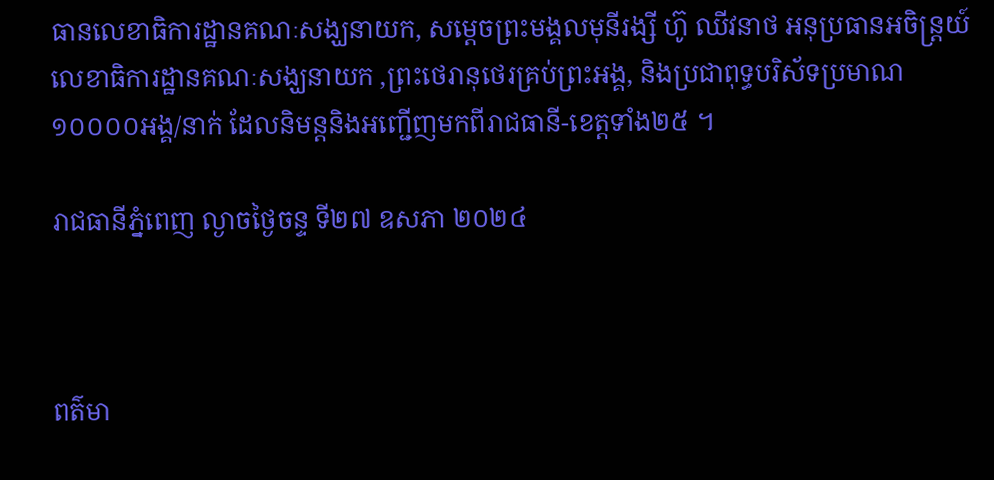ធានលេខាធិការដ្ឋានគណៈសង្ឃនាយក, សម្តេចព្រះមង្គលមុនីរង្សី ហ៊ូ ឈីវនាថ អនុប្រធានអចិន្រ្តយ៍លេខាធិការដ្ឋានគណៈសង្ឃនាយក ,ព្រះថេរានុថេរគ្រប់ព្រះអង្គ, និងប្រជាពុទ្ធបរិស័ទប្រមាណ១០០០០អង្គ/នាក់ ដែលនិមន្តនិងអញ្ជើញមកពីរាជធានី-ខេត្តទាំង២៥ ។

រាជធានីភ្នំពេញ ល្ងាចថ្ងៃចន្ទ ទី២៧ ឧសភា ២០២៤



ពត៌មា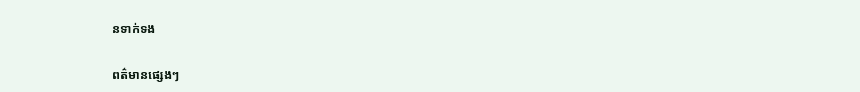នទាក់ទង

ពត៌មានផ្សេងៗ